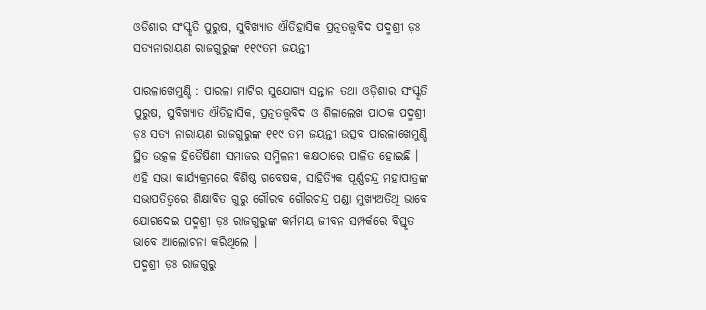ଓଡିଶାର ସଂସ୍କୃତି ପୁରୁଷ, ସୁବିଖ୍ୟାତ ଐତିହାସିକ ପ୍ରତ୍ନତତ୍ତ୍ୱବିଦ ପଦ୍ମଶ୍ରୀ ଡ଼ଃ ସତ୍ୟନାରାୟଣ ରାଜଗୁରୁଙ୍କ ୧୧୯ତମ ଜୟନ୍ତୀ

ପାରଳାଖେମୁଣ୍ଡି : ପାରଳା ମାଟିର ସୁଯୋଗ୍ୟ ସନ୍ତାନ ତଥା ଓଡ଼ିଶାର ସଂସ୍କୃତି ପୁରୁଷ, ସୁବିଖ୍ୟାତ ଐତିହାସିକ, ପ୍ରତ୍ନତତ୍ତ୍ୱବିଦ ଓ ଶିଳାଲେଖ ପାଠକ ପଦ୍ମଶ୍ରୀ ଡ଼ଃ ସତ୍ୟ ନାରାୟଣ ରାଜଗୁରୁଙ୍କ ୧୧୯ ତମ ଜୟନ୍ତୀ ଉତ୍ସବ ପାରଳାଖେମୁଣ୍ଡି ସ୍ଥିତ ଉତ୍କଳ ହିତୈଷିଣୀ ସମାଜର ସମ୍ମିଳନୀ କକ୍ଷଠାରେ ପାଳିତ ହୋଇଛି ।
ଏହି ସଭା କାର୍ଯ୍ୟକ୍ରମରେ ବିଶିଷ୍ଠ ଗବେଷକ, ସାହିତ୍ୟିକ ପୂର୍ଣ୍ଣଚନ୍ଦ୍ର ମହାପାତ୍ରଙ୍କ ସଭାପତିତ୍ୱରେ ଶିକ୍ଷାବିତ ଗୁରୁ ଗୌରବ ଗୌରଚନ୍ଦ୍ର ପଣ୍ଡା ମୁଖ୍ୟଅତିଥି ଭାବେ ଯୋଗଦେଇ ପଦ୍ମଶ୍ରୀ ଡ଼ଃ ରାଜଗୁରୁଙ୍କ କର୍ମମୟ ଜୀବନ ସମ୍ପର୍କରେ ବିସ୍ତୃତ ଭାବେ ଆଲୋଚନା କରିଥିଲେ ।
ପଦ୍ମଶ୍ରୀ ଡ଼ଃ ରାଜଗୁରୁ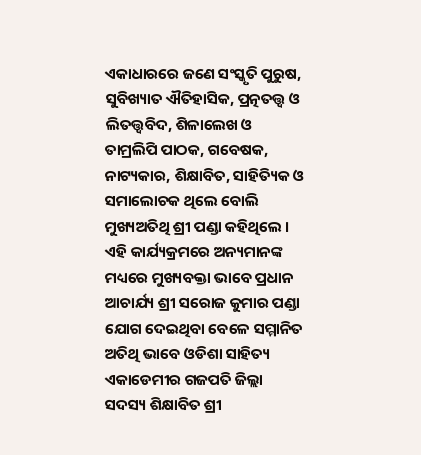ଏକାଧାରରେ ଜଣେ ସଂସ୍କୃତି ପୁରୁଷ, ସୁବିଖ୍ୟାତ ଐତିହାସିକ, ପ୍ରତ୍ନତତ୍ତ୍ୱ ଓ ଲିତତ୍ତ୍ୱବିଦ, ଶିଳାଲେଖ ଓ ତାମ୍ରଲିପି ପାଠକ, ଗବେଷକ, ନାଟ୍ୟକାର, ଶିକ୍ଷାବିତ, ସାହିତ୍ୟିକ ଓ ସମାଲୋଚକ ଥିଲେ ବୋଲି ମୁଖ୍ୟଅତିଥି ଶ୍ରୀ ପଣ୍ଡା କହିଥିଲେ ।
ଏହି କାର୍ଯ୍ୟକ୍ରମରେ ଅନ୍ୟମାନଙ୍କ ମଧ୍ୟରେ ମୁଖ୍ୟବକ୍ତା ଭାବେ ପ୍ରଧାନ ଆଚାର୍ଯ୍ୟ ଶ୍ରୀ ସରୋଜ କୁମାର ପଣ୍ଡା ଯୋଗ ଦେଇଥିବା ବେଳେ ସମ୍ମାନିତ ଅତିଥି ଭାବେ ଓଡିଶା ସାହିତ୍ୟ ଏକାଡେମୀର ଗଜପତି ଜିଲ୍ଲା ସଦସ୍ୟ ଶିକ୍ଷାବିତ ଶ୍ରୀ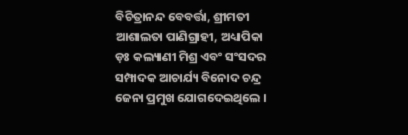ବିଚିତ୍ରାନନ୍ଦ ବେବର୍ତ୍ତା, ଶ୍ରୀମତୀ ଆଶାଲତା ପାଣିଗ୍ରାହୀ, ଅଧ୍ୟାପିକା ଡ଼ଃ କଲ୍ୟାଣୀ ମିଶ୍ର ଏବଂ ସଂସଦର ସମ୍ପାଦକ ଆଚାର୍ଯ୍ୟ ବିନୋଦ ଚନ୍ଦ୍ର ଜେନା ପ୍ରମୁଖ ଯୋଗଦେଇଥିଲେ ।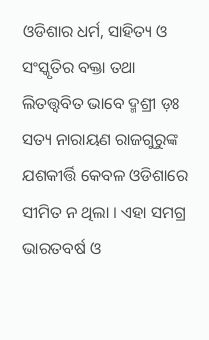ଓଡିଶାର ଧର୍ମ, ସାହିତ୍ୟ ଓ ସଂସ୍କୃତିର ବକ୍ତା ତଥା ଲିତତ୍ତ୍ୱବିତ ଭାବେ ଦ୍ମଶ୍ରୀ ଡ଼ଃ ସତ୍ୟ ନାରାୟଣ ରାଜଗୁରୁଙ୍କ ଯଶକୀର୍ତ୍ତି କେବଳ ଓଡିଶାରେ ସୀମିତ ନ ଥିଲା । ଏହା ସମଗ୍ର ଭାରତବର୍ଷ ଓ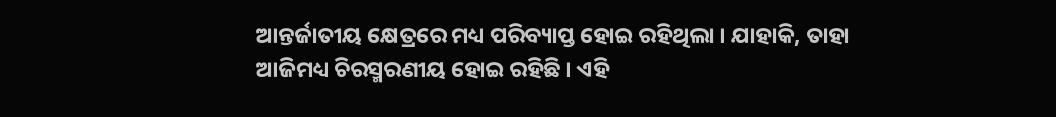ଆନ୍ତର୍ଜାତୀୟ କ୍ଷେତ୍ରରେ ମଧ୍ୟ ପରିବ୍ୟାପ୍ତ ହୋଇ ରହିଥିଲା । ଯାହାକି, ତାହା ଆଜିମଧ୍ୟ ଚିରସ୍ମରଣୀୟ ହୋଇ ରହିଛି । ଏହି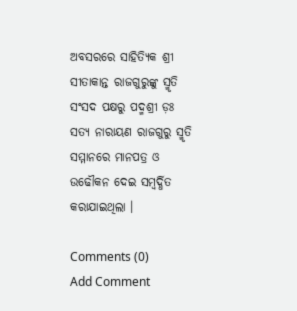ଅବସରରେ ସାହିତ୍ୟିକ ଶ୍ରୀ ସୀତାକାନ୍ତ ରାଜଗୁରୁଙ୍କୁ ସ୍ମୃତି ସଂସଦ ପକ୍ଷରୁ ପଦ୍ମଶ୍ରୀ ଡ଼ଃ ସତ୍ୟ ନାରାୟଣ ରାଜଗୁରୁ ସ୍ମୃତି ସମ୍ମାନରେ ମାନପତ୍ର ଓ ଉଢୌକନ ଦେଇ ସମ୍ବର୍ଦ୍ଧିତ କରାଯାଇଥିଲା ।

Comments (0)
Add Comment